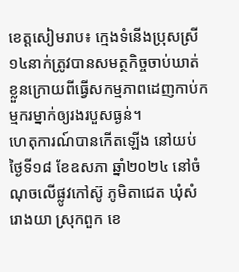ខេត្តសៀមរាប៖ ក្មេងទំនើងប្រុសស្រី ១៤នាក់ត្រូវបានសមត្ថកិច្ចចាប់ឃាត់ខ្លួនក្រោយពីធ្វើសកម្មភាពដេញកាប់កម្មករម្នាក់ឲ្យរងរបួសធ្ងន់។
ហេតុការណ៍បានកើតឡើង នៅយប់ ថ្ងៃទី១៨ ខែឧសភា ឆ្នាំ២០២៤ នៅចំណុចលើផ្លូវកៅស៊ូ ភូមិតាជេត ឃុំសំរោងយា ស្រុកពួក ខេ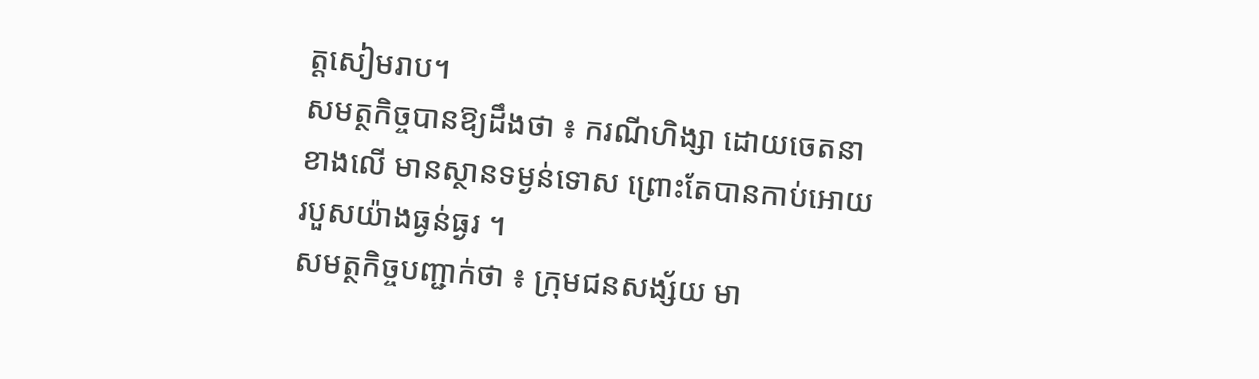ត្តសៀមរាប។
សមត្ថកិច្ចបានឱ្យដឹងថា ៖ ករណីហិង្សា ដោយចេតនាខាងលើ មានស្ថានទម្ងន់ទោស ព្រោះតែបានកាប់អោយរបួសយ៉ាងធ្ងន់ធ្ងរ ។
សមត្ថកិច្ចបញ្ជាក់ថា ៖ ក្រុមជនសង្ស័យ មា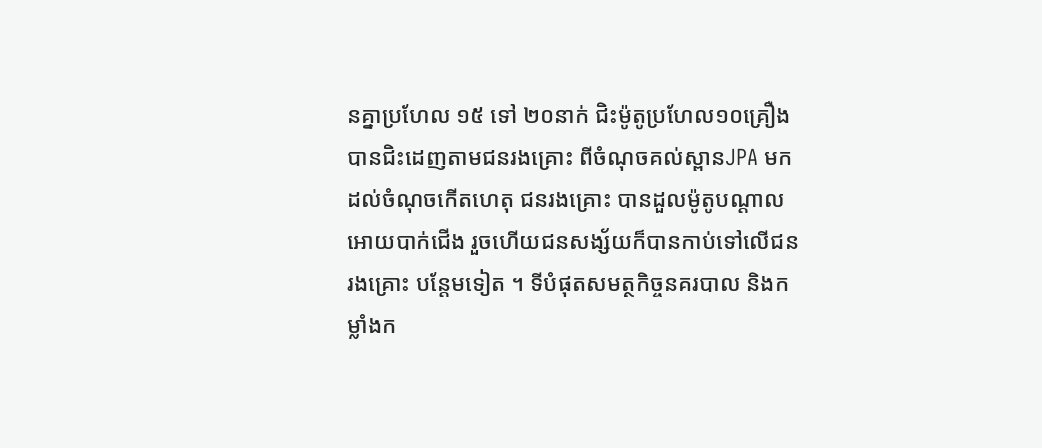នគ្នាប្រហែល ១៥ ទៅ ២០នាក់ ជិះម៉ូតូប្រហែល១០គ្រឿង បានជិះដេញតាមជនរងគ្រោះ ពីចំណុចគល់ស្ពានJPA មកដល់ចំណុចកើតហេតុ ជនរងគ្រោះ បានដួលម៉ូតូបណ្តាលអោយបាក់ជើង រួចហើយជនសង្ស័យក៏បានកាប់ទៅលើជនរងគ្រោះ បន្តែមទៀត ។ ទីបំផុតសមត្ថកិច្ចនគរបាល និងកម្លាំងក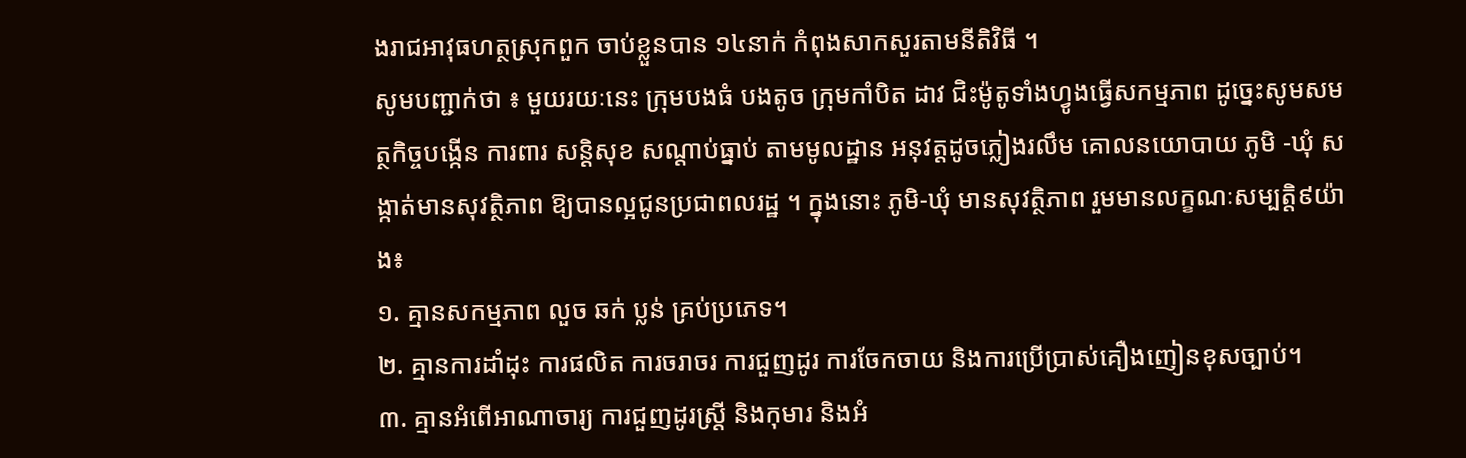ងរាជអាវុធហត្ថស្រុកពួក ចាប់ខ្លួនបាន ១៤នាក់ កំពុងសាកសួរតាមនីតិវិធី ។
សូមបញ្ជាក់ថា ៖ មួយរយៈនេះ ក្រុមបងធំ បងតូច ក្រុមកាំបិត ដាវ ជិះម៉ូតូទាំងហ្វូងធ្វើសកម្មភាព ដូច្នេះសូមសមត្ថកិច្ចបង្កើន ការពារ សន្តិសុខ សណ្តាប់ធ្នាប់ តាមមូលដ្ឋាន អនុវត្តដូចភ្លៀងរលឹម គោលនយោបាយ ភូមិ -ឃុំ សង្កាត់មានសុវត្ថិភាព ឱ្យបានល្អជូនប្រជាពលរដ្ឋ ។ ក្នុងនោះ ភូមិ-ឃុំ មានសុវត្ថិភាព រួមមានលក្ខណៈសម្បត្តិ៩យ៉ាង៖
១. គ្មានសកម្មភាព លួច ឆក់ ប្លន់ គ្រប់ប្រភេទ។
២. គ្មានការដាំដុះ ការផលិត ការចរាចរ ការជួញដូរ ការចែកចាយ និងការប្រើប្រាស់គឿងញៀនខុសច្បាប់។
៣. គ្មានអំពើអាណាចារ្យ ការជួញដូរស្រ្តី និងកុមារ និងអំ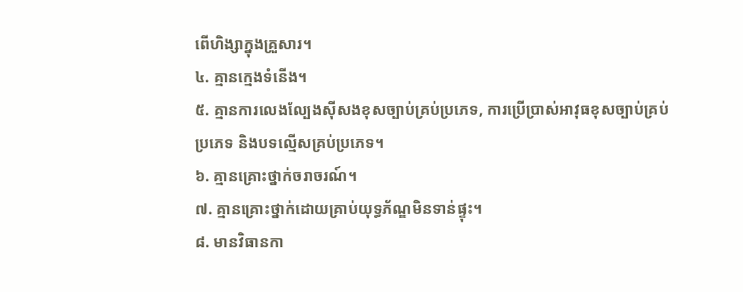ពើហិង្សាក្នុងគ្រួសារ។
៤. គ្មានក្មេងទំនើង។
៥. គ្មានការលេងល្បែងស៊ីសងខុសច្បាប់គ្រប់ប្រភេទ, ការប្រើប្រាស់អាវុធខុសច្បាប់គ្រប់ប្រភេទ និងបទល្មើសគ្រប់ប្រភេទ។
៦. គ្មានគ្រោះថ្នាក់ចរាចរណ៍។
៧. គ្មានគ្រោះថ្នាក់ដោយគ្រាប់យុទ្ធភ័ណ្ឌមិនទាន់ផ្ទុះ។
៨. មានវិធានកា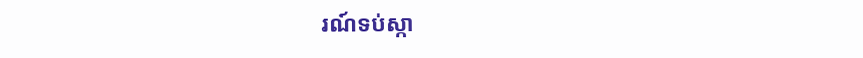រណ៍ទប់ស្កា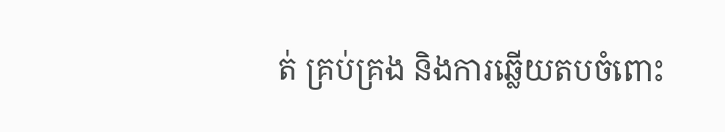ត់ គ្រប់គ្រង និងការឆ្លើយតបចំពោះ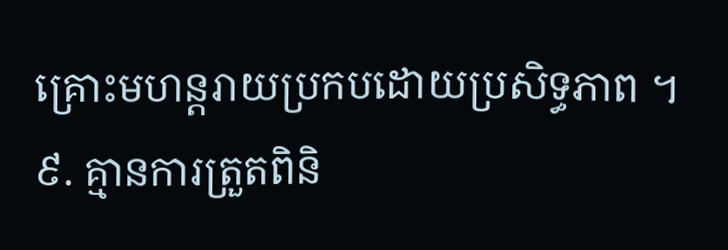គ្រោះមហន្តរាយប្រកបដោយប្រសិទ្ធភាព ។
៩. គ្មានការត្រួតពិនិ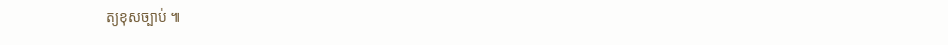ត្យខុសច្បាប់ ៕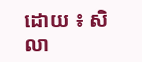ដោយ ៖ សិលា